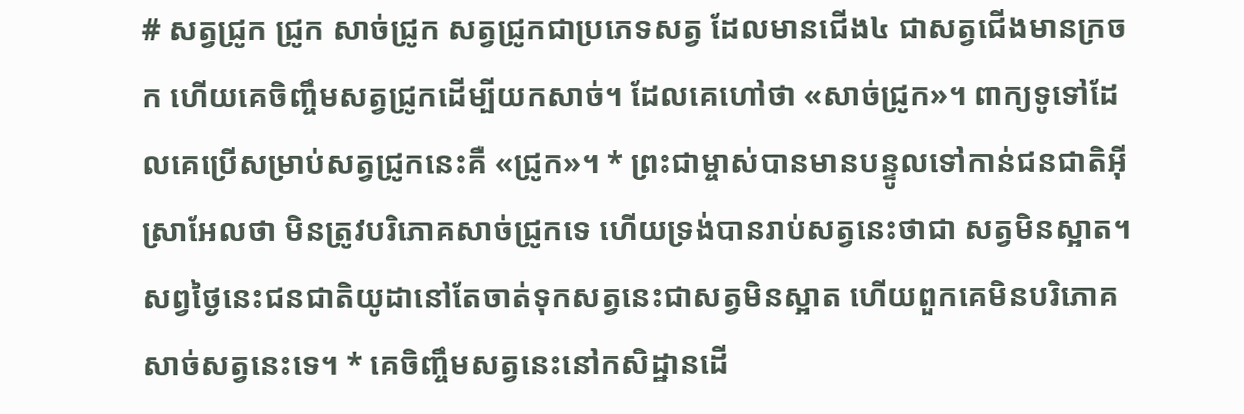# សត្វជ្រូក ជ្រូក សាច់ជ្រូក សត្វជ្រូកជាប្រភេទសត្វ ដែលមានជើង៤ ជាសត្វជើងមានក្រចក ហើយគេចិញ្ចឹមសត្វជ្រូកដើម្បីយកសាច់។ ដែលគេហៅថា «សាច់ជ្រូក»។ ពាក្យទូទៅដែលគេប្រើសម្រាប់សត្វជ្រូកនេះគឺ «ជ្រូក»។ * ព្រះជាម្ចាស់បានមានបន្ទូលទៅកាន់ជនជាតិអ៊ីស្រាអែលថា មិនត្រូវបរិភោគសាច់ជ្រូកទេ ហើយទ្រង់បានរាប់សត្វនេះថាជា សត្វមិនស្អាត។ សព្វថ្ងៃនេះជនជាតិយូដានៅតែចាត់ទុកសត្វនេះជាសត្វមិនស្អាត ហើយពួកគេមិនបរិភោគសាច់សត្វនេះទេ។ * គេចិញ្ចឹមសត្វនេះនៅកសិដ្ឋានដើ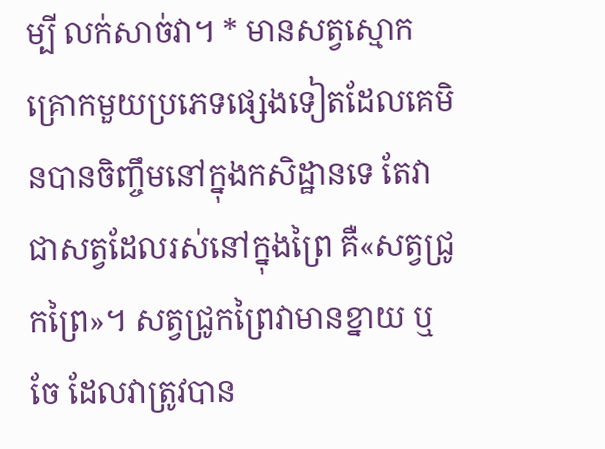ម្បី លក់សាច់វា។ * មានសត្វស្មោកគ្រោកមួយប្រភេទផ្សេងទៀតដែលគេមិនបានចិញ្ចឹមនៅក្នុងកសិដ្ឋានទេ តែវាជាសត្វដែលរស់នៅក្នុងព្រៃ គឺ«សត្វជ្រូកព្រៃ»។ សត្វជ្រូកព្រៃវាមានខ្នាយ ឬ ចែ ដែលវាត្រូវបាន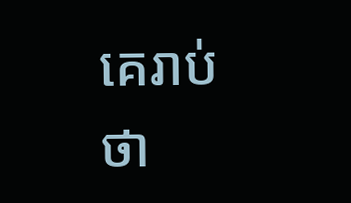គេរាប់ថា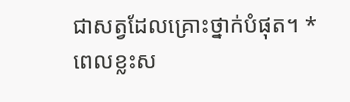ជាសត្វដែលគ្រោះថ្នាក់បំផុត។ * ពេលខ្លះស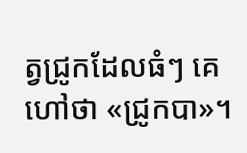ត្វជ្រូកដែលធំៗ គេហៅថា «ជ្រូកបា»។